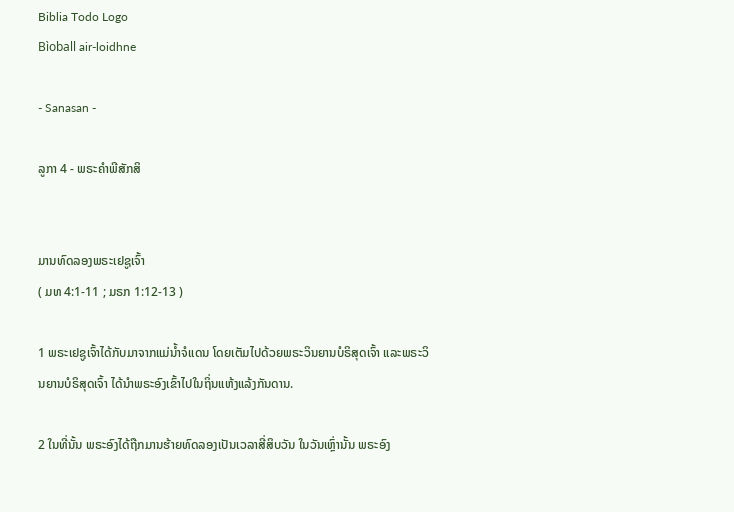Biblia Todo Logo
Bìoball air-loidhne

- Sanasan -

ລູກາ 4 - ພຣະຄຳພີສັກສິ


ມານທົດລອງພຣະເຢຊູເຈົ້າ
( ມທ 4:1-11 ; ມຣກ 1:12-13 )

1 ພຣະເຢຊູເຈົ້າໄດ້ກັບມາຈາກແມ່ນໍ້າຈໍແດນ ໂດຍເຕັມໄປດ້ວຍພຣະວິນຍານບໍຣິສຸດເຈົ້າ ແລະພຣະວິນຍານບໍຣິສຸດເຈົ້າ ໄດ້ນຳພຣະອົງເຂົ້າໄປໃນຖິ່ນແຫ້ງແລ້ງກັນດານ.

2 ໃນທີ່ນັ້ນ ພຣະອົງໄດ້ຖືກມານຮ້າຍທົດລອງເປັນເວລາສີ່ສິບວັນ ໃນວັນເຫຼົ່ານັ້ນ ພຣະອົງ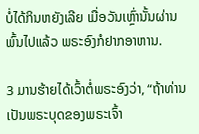ບໍ່ໄດ້ກິນຫຍັງເລີຍ ເມື່ອວັນເຫຼົ່ານັ້ນຜ່ານພົ້ນໄປແລ້ວ ພຣະອົງກໍຢາກອາຫານ.

3 ມານຮ້າຍໄດ້ເວົ້າຕໍ່ພຣະອົງວ່າ, “ຖ້າທ່ານເປັນພຣະບຸດຂອງພຣະເຈົ້າ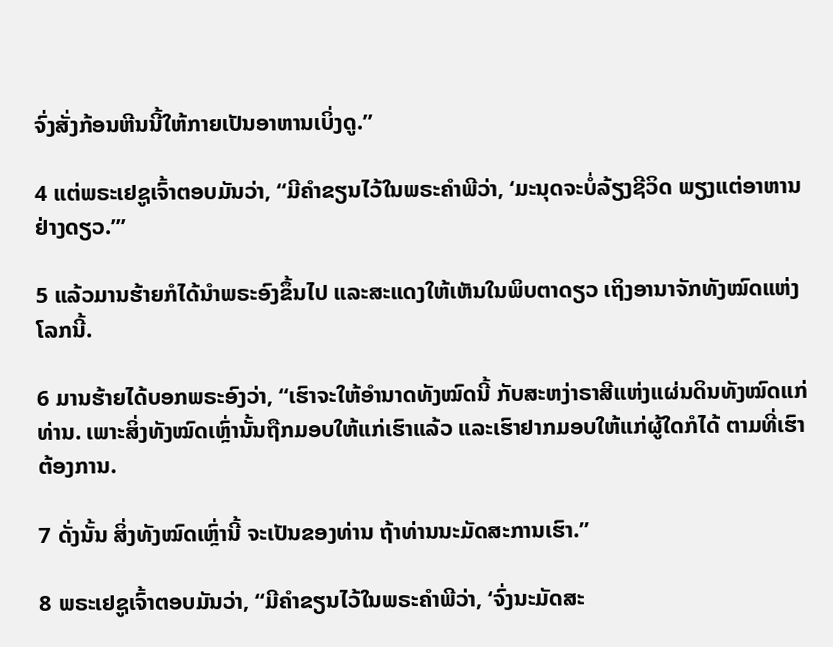ຈົ່ງສັ່ງກ້ອນຫີນນີ້ໃຫ້ກາຍເປັນອາຫານເບິ່ງດູ.”

4 ແຕ່ພຣະເຢຊູເຈົ້າຕອບມັນວ່າ, “ມີຄຳຂຽນໄວ້ໃນພຣະຄຳພີວ່າ, ‘ມະນຸດຈະບໍ່ລ້ຽງຊີວິດ ພຽງແຕ່ອາຫານຢ່າງດຽວ.”’

5 ແລ້ວມານຮ້າຍກໍໄດ້ນຳພຣະອົງຂຶ້ນໄປ ແລະສະແດງໃຫ້ເຫັນໃນພິບຕາດຽວ ເຖິງອານາຈັກທັງໝົດແຫ່ງໂລກນີ້.

6 ມານຮ້າຍໄດ້ບອກພຣະອົງວ່າ, “ເຮົາຈະໃຫ້ອຳນາດທັງໝົດນີ້ ກັບສະຫງ່າຣາສີແຫ່ງແຜ່ນດິນທັງໝົດແກ່ທ່ານ. ເພາະສິ່ງທັງໝົດເຫຼົ່ານັ້ນຖືກມອບໃຫ້ແກ່ເຮົາແລ້ວ ແລະເຮົາຢາກມອບໃຫ້ແກ່ຜູ້ໃດກໍໄດ້ ຕາມທີ່ເຮົາຕ້ອງການ.

7 ດັ່ງນັ້ນ ສິ່ງທັງໝົດເຫຼົ່ານີ້ ຈະເປັນຂອງທ່ານ ຖ້າທ່ານນະມັດສະການເຮົາ.”

8 ພຣະເຢຊູເຈົ້າຕອບມັນວ່າ, “ມີຄຳຂຽນໄວ້ໃນພຣະຄຳພີວ່າ, ‘ຈົ່ງນະມັດສະ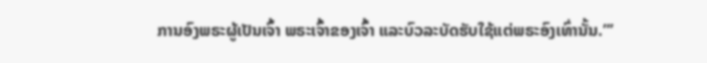ການອົງພຣະຜູ້ເປັນເຈົ້າ ພຣະເຈົ້າຂອງເຈົ້າ ແລະບົວລະບັດຮັບໃຊ້ແຕ່ພຣະອົງເທົ່ານັ້ນ.”’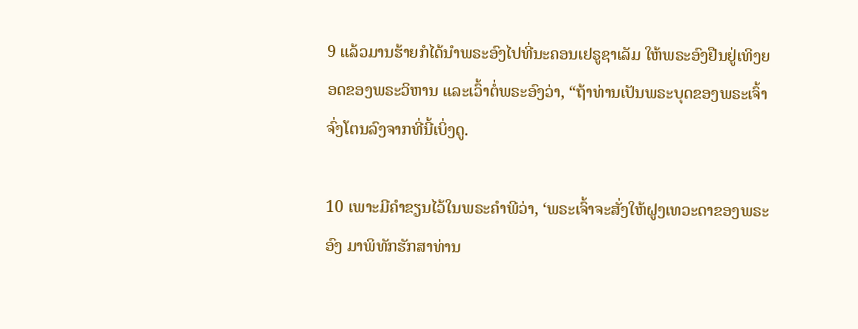9 ແລ້ວມານຮ້າຍກໍໄດ້ນຳພຣະອົງໄປທີ່ນະຄອນເຢຣູຊາເລັມ ໃຫ້ພຣະອົງຢືນຢູ່ເທິງຍອດຂອງພຣະວິຫານ ແລະເວົ້າຕໍ່ພຣະອົງວ່າ, “ຖ້າທ່ານເປັນພຣະບຸດຂອງພຣະເຈົ້າ ຈົ່ງໂຕນລົງຈາກທີ່ນີ້ເບິ່ງດູ.

10 ເພາະມີຄຳຂຽນໄວ້ໃນພຣະຄຳພີວ່າ, ‘ພຣະເຈົ້າຈະສັ່ງໃຫ້ຝູງເທວະດາຂອງພຣະອົງ ມາພິທັກຮັກສາທ່ານ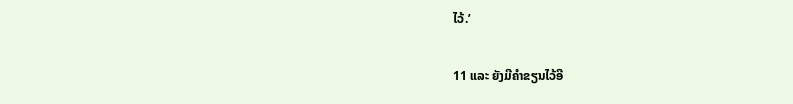ໄວ້.’

11 ແລະ ຍັງມີຄຳຂຽນໄວ້ອີ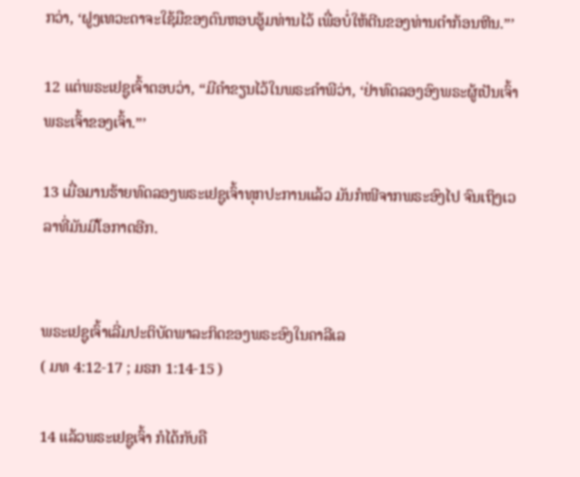ກວ່າ, ‘ຝູງເທວະດາຈະໃຊ້ມືຂອງຕົນຫອບອູ້ມທ່ານໄວ້ ເພື່ອບໍ່ໃຫ້ຕີນຂອງທ່ານຕຳກ້ອນຫີນ.”’

12 ແຕ່ພຣະເຢຊູເຈົ້າຕອບວ່າ, “ມີຄຳຂຽນໄວ້ໃນພຣະຄຳພີວ່າ, ‘ຢ່າທົດລອງອົງພຣະຜູ້ເປັນເຈົ້າ ພຣະເຈົ້າຂອງເຈົ້າ.”’

13 ເມື່ອມານຮ້າຍທົດລອງພຣະເຢຊູເຈົ້າທຸກປະການແລ້ວ ມັນກໍໜີຈາກພຣະອົງໄປ ຈົນເຖິງເວລາທີ່ມັນມີໂອກາດອີກ.


ພຣະເຢຊູເຈົ້າເລີ່ມປະຕິບັດພາລະກິດຂອງພຣະອົງໃນຄາລີເລ
( ມທ 4:12-17 ; ມຣກ 1:14-15 )

14 ແລ້ວພຣະເຢຊູເຈົ້າ ກໍໄດ້ກັບຄື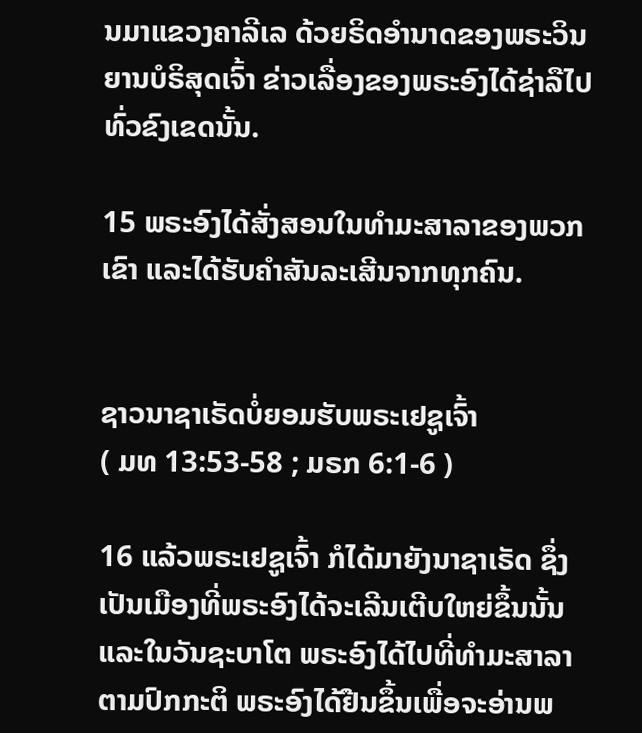ນມາແຂວງຄາລີເລ ດ້ວຍຣິດອຳນາດຂອງພຣະວິນຍານບໍຣິສຸດເຈົ້າ ຂ່າວເລື່ອງຂອງພຣະອົງໄດ້ຊ່າລືໄປທົ່ວຂົງເຂດນັ້ນ.

15 ພຣະອົງໄດ້ສັ່ງສອນໃນທຳມະສາລາຂອງພວກເຂົາ ແລະໄດ້ຮັບຄຳສັນລະເສີນຈາກທຸກຄົນ.


ຊາວນາຊາເຣັດບໍ່ຍອມຮັບພຣະເຢຊູເຈົ້າ
( ມທ 13:53-58 ; ມຣກ 6:1-6 )

16 ແລ້ວພຣະເຢຊູເຈົ້າ ກໍໄດ້ມາຍັງນາຊາເຣັດ ຊຶ່ງເປັນເມືອງທີ່ພຣະອົງໄດ້ຈະເລີນເຕີບໃຫຍ່ຂຶ້ນນັ້ນ ແລະໃນວັນຊະບາໂຕ ພຣະອົງໄດ້ໄປທີ່ທຳມະສາລາຕາມປົກກະຕິ ພຣະອົງໄດ້ຢືນຂຶ້ນເພື່ອຈະອ່ານພ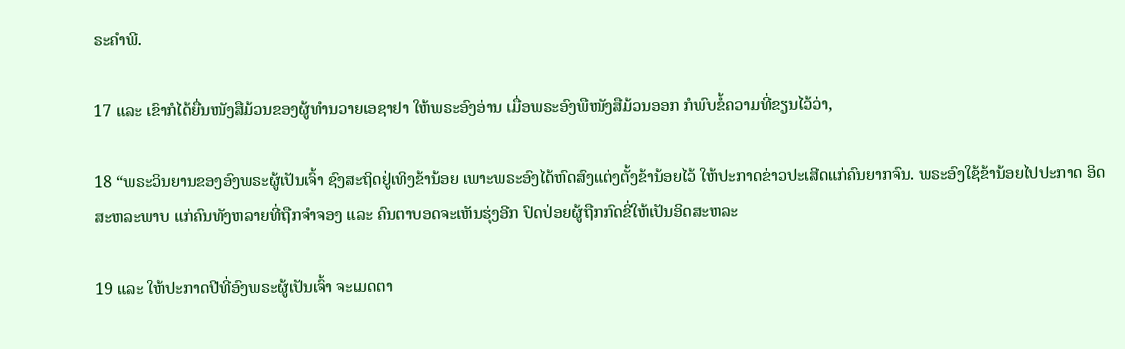ຣະຄຳພີ.

17 ແລະ ເຂົາກໍໄດ້ຍື່ນໜັງສືມ້ວນຂອງຜູ້ທຳນວາຍເອຊາຢາ ໃຫ້ພຣະອົງອ່ານ ເມື່ອພຣະອົງພືໜັງສືມ້ວນອອກ ກໍພົບຂໍ້ຄວາມທີ່ຂຽນໄວ້ວ່າ,

18 “ພຣະວິນຍານຂອງອົງພຣະຜູ້ເປັນເຈົ້າ ຊົງສະຖິດຢູ່ເທິງຂ້ານ້ອຍ ເພາະພຣະອົງໄດ້ຫົດສົງແຕ່ງຕັ້ງຂ້ານ້ອຍໄວ້ ໃຫ້ປະກາດຂ່າວປະເສີດແກ່ຄົນຍາກຈົນ. ພຣະອົງໃຊ້ຂ້ານ້ອຍໄປປະກາດ ອິດສະຫລະພາບ ແກ່ຄົນທັງຫລາຍທີ່ຖືກຈຳຈອງ ແລະ ຄົນຕາບອດຈະເຫັນຮຸ່ງອີກ ປົດປ່ອຍຜູ້ຖືກກົດຂີ່ໃຫ້ເປັນອິດສະຫລະ

19 ແລະ ໃຫ້ປະກາດປີທີ່ອົງພຣະຜູ້ເປັນເຈົ້າ ຈະເມດຕາ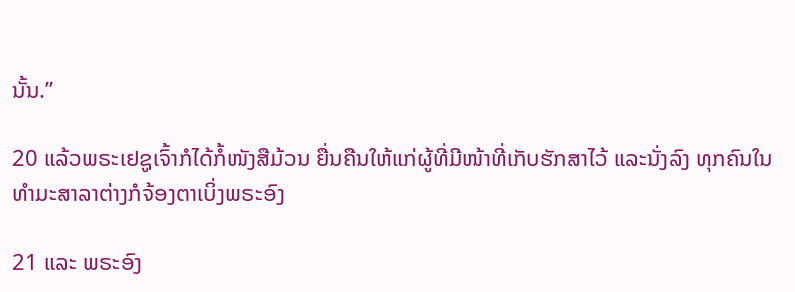ນັ້ນ.”

20 ແລ້ວພຣະເຢຊູເຈົ້າກໍໄດ້ກໍ້ໜັງສືມ້ວນ ຍື່ນຄືນໃຫ້ແກ່ຜູ້ທີ່ມີໜ້າທີ່ເກັບຮັກສາໄວ້ ແລະນັ່ງລົງ ທຸກຄົນໃນທຳມະສາລາຕ່າງກໍຈ້ອງຕາເບິ່ງພຣະອົງ

21 ແລະ ພຣະອົງ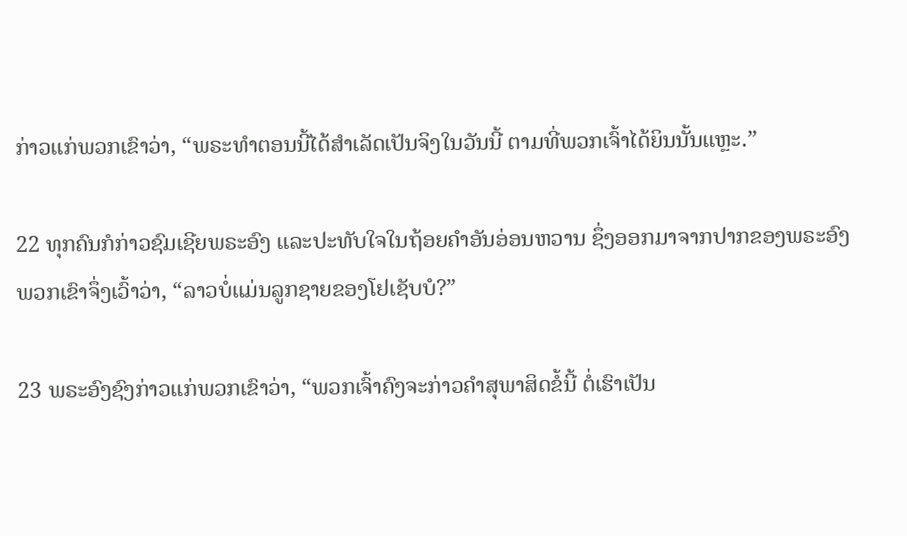ກ່າວແກ່ພວກເຂົາວ່າ, “ພຣະທຳຕອນນີ້ໄດ້ສຳເລັດເປັນຈິງໃນວັນນີ້ ຕາມທີ່ພວກເຈົ້າໄດ້ຍິນນັ້ນແຫຼະ.”

22 ທຸກຄົນກໍກ່າວຊົມເຊີຍພຣະອົງ ແລະປະທັບໃຈໃນຖ້ອຍຄຳອັນອ່ອນຫວານ ຊຶ່ງອອກມາຈາກປາກຂອງພຣະອົງ ພວກເຂົາຈຶ່ງເວົ້າວ່າ, “ລາວບໍ່ແມ່ນລູກຊາຍຂອງໂຢເຊັບບໍ?”

23 ພຣະອົງຊົງກ່າວແກ່ພວກເຂົາວ່າ, “ພວກເຈົ້າຄົງຈະກ່າວຄຳສຸພາສິດຂໍ້ນີ້ ຕໍ່ເຮົາເປັນ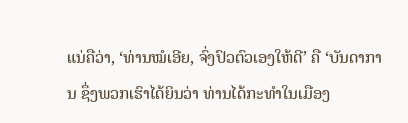ແນ່ຄືວ່າ, ‘ທ່ານໝໍເອີຍ, ຈົ່ງປົວຕົວເອງໃຫ້ດີ’ ຄື ‘ບັນດາການ ຊຶ່ງພວກເຮົາໄດ້ຍິນວ່າ ທ່ານໄດ້ກະທຳໃນເມືອງ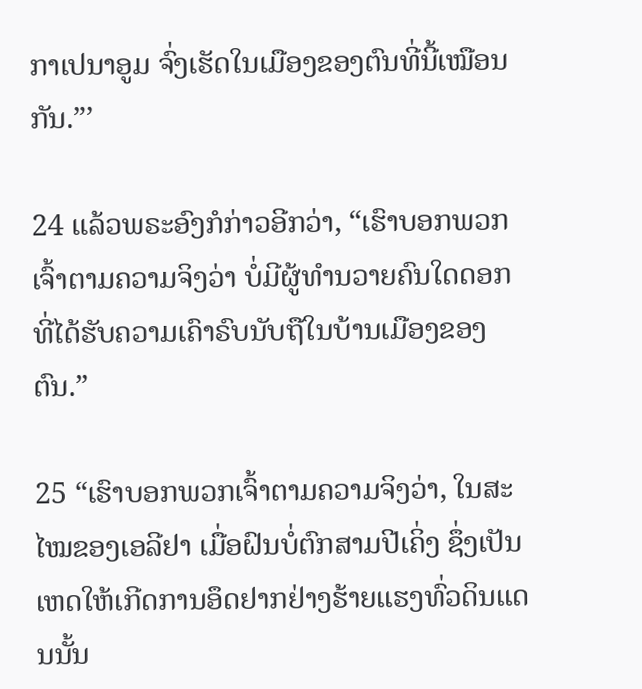ກາເປນາອູມ ຈົ່ງເຮັດໃນເມືອງຂອງຕົນທີ່ນີ້ເໝືອນກັນ.”’

24 ແລ້ວພຣະອົງກໍກ່າວອີກວ່າ, “ເຮົາບອກພວກເຈົ້າຕາມຄວາມຈິງວ່າ ບໍ່ມີຜູ້ທຳນວາຍຄົນໃດດອກ ທີ່ໄດ້ຮັບຄວາມເຄົາຣົບນັບຖືໃນບ້ານເມືອງຂອງຕົນ.”

25 “ເຮົາບອກພວກເຈົ້າຕາມຄວາມຈິງວ່າ, ໃນສະໄໝຂອງເອລີຢາ ເມື່ອຝົນບໍ່ຕົກສາມປີເຄິ່ງ ຊຶ່ງເປັນເຫດໃຫ້ເກີດການອຶດຢາກຢ່າງຮ້າຍແຮງທົ່ວດິນແດນນັ້ນ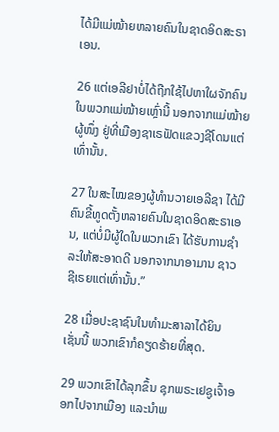ໄດ້ມີແມ່ໝ້າຍຫລາຍຄົນໃນຊາດອິດສະຣາເອນ.

26 ແຕ່ເອລີຢາບໍ່ໄດ້ຖືກໃຊ້ໄປຫາໃຜຈັກຄົນ ໃນພວກແມ່ໝ້າຍເຫຼົ່ານີ້ ນອກຈາກແມ່ໝ້າຍຜູ້ໜຶ່ງ ຢູ່ທີ່ເມືອງຊາເຣຟັດແຂວງຊີໂດນແຕ່ເທົ່ານັ້ນ.

27 ໃນສະໄໝຂອງຜູ້ທຳນວາຍເອລີຊາ ໄດ້ມີຄົນຂີ້ທູດຕັ້ງຫລາຍຄົນໃນຊາດອິດສະຣາເອນ, ແຕ່ບໍ່ມີຜູ້ໃດໃນພວກເຂົາ ໄດ້ຮັບການຊຳລະໃຫ້ສະອາດດີ ນອກຈາກນາອາມານ ຊາວຊີເຣຍແຕ່ເທົ່ານັ້ນ.”

28 ເມື່ອປະຊາຊົນໃນທຳມະສາລາໄດ້ຍິນເຊັ່ນນີ້ ພວກເຂົາກໍຄຽດຮ້າຍທີ່ສຸດ.

29 ພວກເຂົາໄດ້ລຸກຂຶ້ນ ຊຸກພຣະເຢຊູເຈົ້າອອກໄປຈາກເມືອງ ແລະນຳພ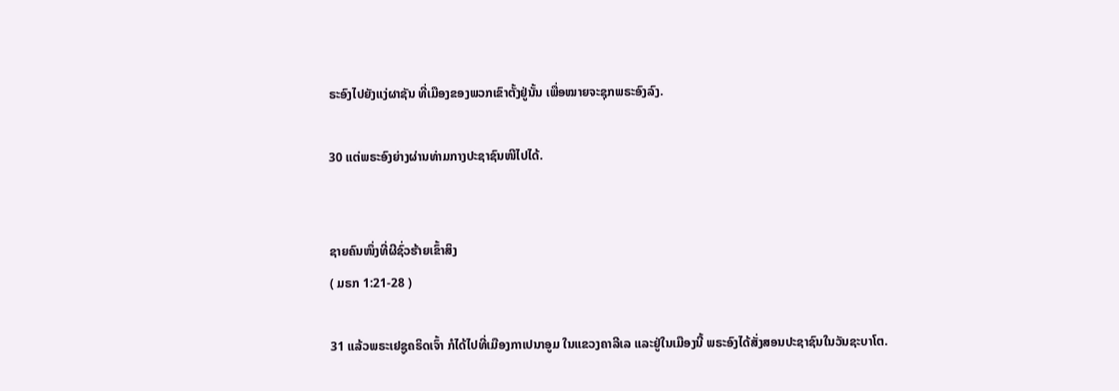ຣະອົງໄປຍັງແງ່ຜາຊັນ ທີ່ເມືອງຂອງພວກເຂົາຕັ້ງຢູ່ນັ້ນ ເພື່ອໝາຍຈະຊຸກພຣະອົງລົງ.

30 ແຕ່ພຣະອົງຍ່າງຜ່ານທ່າມກາງປະຊາຊົນໜີໄປໄດ້.


ຊາຍຄົນໜຶ່ງທີ່ຜີຊົ່ວຮ້າຍເຂົ້າສິງ
( ມຣກ 1:21-28 )

31 ແລ້ວພຣະເຢຊູຄຣິດເຈົ້າ ກໍໄດ້ໄປທີ່ເມືອງກາເປນາອູມ ໃນແຂວງຄາລີເລ ແລະຢູ່ໃນເມືອງນີ້ ພຣະອົງໄດ້ສັ່ງສອນປະຊາຊົນໃນວັນຊະບາໂຕ.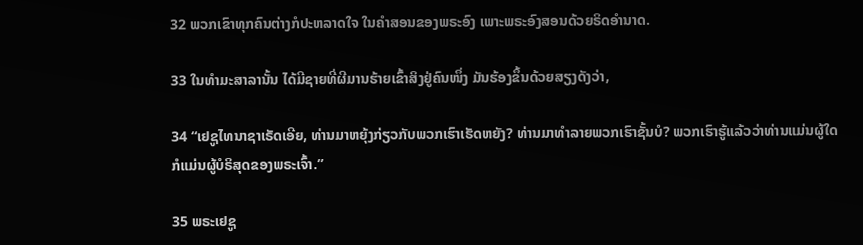32 ພວກເຂົາທຸກຄົນຕ່າງກໍປະຫລາດໃຈ ໃນຄຳສອນຂອງພຣະອົງ ເພາະພຣະອົງສອນດ້ວຍຣິດອຳນາດ.

33 ໃນທຳມະສາລານັ້ນ ໄດ້ມີຊາຍທີ່ຜີມານຮ້າຍເຂົ້າສິງຢູ່ຄົນໜຶ່ງ ມັນຮ້ອງຂຶ້ນດ້ວຍສຽງດັງວ່າ,

34 “ເຢຊູໄທນາຊາເຣັດເອີຍ, ທ່ານມາຫຍຸ້ງກ່ຽວກັບພວກເຮົາເຮັດຫຍັງ? ທ່ານມາທຳລາຍພວກເຮົາຊັ້ນບໍ? ພວກເຮົາຮູ້ແລ້ວວ່າທ່ານແມ່ນຜູ້ໃດ ກໍແມ່ນຜູ້ບໍຣິສຸດຂອງພຣະເຈົ້າ.”

35 ພຣະເຢຊູ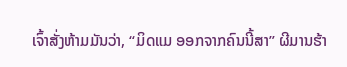ເຈົ້າສັ່ງຫ້າມມັນວ່າ, “ມິດແມ ອອກຈາກຄົນນີ້ສາ” ຜີມານຮ້າ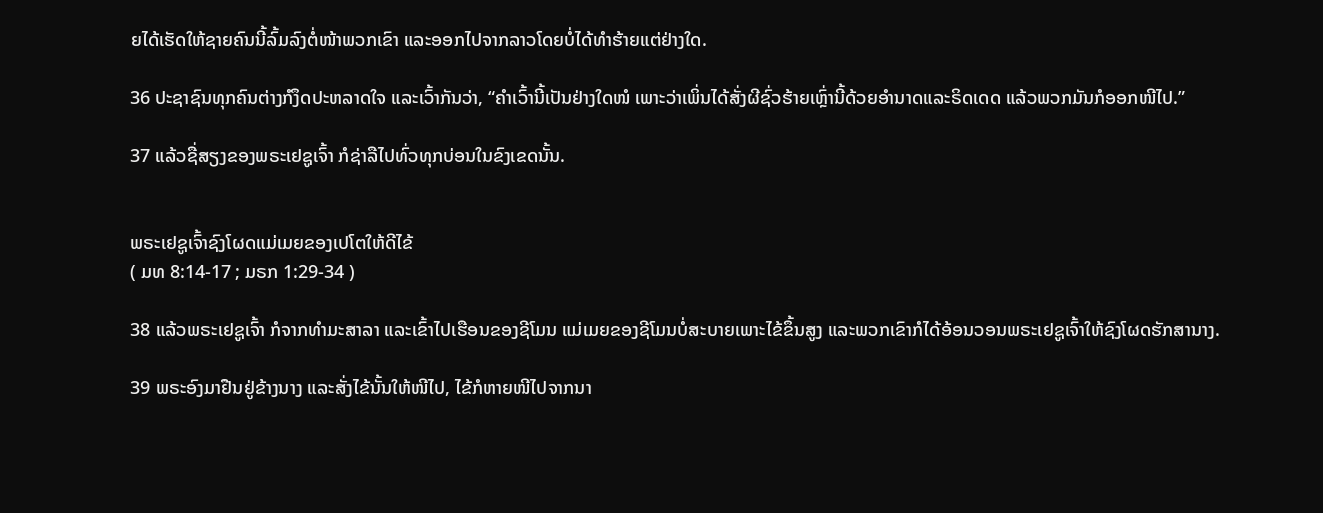ຍໄດ້ເຮັດໃຫ້ຊາຍຄົນນີ້ລົ້ມລົງຕໍ່ໜ້າພວກເຂົາ ແລະອອກໄປຈາກລາວໂດຍບໍ່ໄດ້ທຳຮ້າຍແຕ່ຢ່າງໃດ.

36 ປະຊາຊົນທຸກຄົນຕ່າງກໍງຶດປະຫລາດໃຈ ແລະເວົ້າກັນວ່າ, “ຄຳເວົ້ານີ້ເປັນຢ່າງໃດໜໍ ເພາະວ່າເພິ່ນໄດ້ສັ່ງຜີຊົ່ວຮ້າຍເຫຼົ່ານີ້ດ້ວຍອຳນາດແລະຣິດເດດ ແລ້ວພວກມັນກໍອອກໜີໄປ.”

37 ແລ້ວຊື່ສຽງຂອງພຣະເຢຊູເຈົ້າ ກໍຊ່າລືໄປທົ່ວທຸກບ່ອນໃນຂົງເຂດນັ້ນ.


ພຣະເຢຊູເຈົ້າຊົງໂຜດແມ່ເມຍຂອງເປໂຕໃຫ້ດີໄຂ້
( ມທ 8:14-17 ; ມຣກ 1:29-34 )

38 ແລ້ວພຣະເຢຊູເຈົ້າ ກໍຈາກທຳມະສາລາ ແລະເຂົ້າໄປເຮືອນຂອງຊີໂມນ ແມ່ເມຍຂອງຊີໂມນບໍ່ສະບາຍເພາະໄຂ້ຂຶ້ນສູງ ແລະພວກເຂົາກໍໄດ້ອ້ອນວອນພຣະເຢຊູເຈົ້າໃຫ້ຊົງໂຜດຮັກສານາງ.

39 ພຣະອົງມາຢືນຢູ່ຂ້າງນາງ ແລະສັ່ງໄຂ້ນັ້ນໃຫ້ໜີໄປ, ໄຂ້ກໍຫາຍໜີໄປຈາກນາ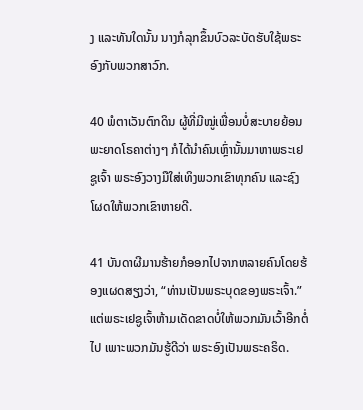ງ ແລະທັນໃດນັ້ນ ນາງກໍລຸກຂຶ້ນບົວລະບັດຮັບໃຊ້ພຣະອົງກັບພວກສາວົກ.

40 ພໍຕາເວັນຕົກດິນ ຜູ້ທີ່ມີໝູ່ເພື່ອນບໍ່ສະບາຍຍ້ອນພະຍາດໂຣຄາຕ່າງໆ ກໍໄດ້ນຳຄົນເຫຼົ່ານັ້ນມາຫາພຣະເຢຊູເຈົ້າ ພຣະອົງວາງມືໃສ່ເທິງພວກເຂົາທຸກຄົນ ແລະຊົງໂຜດໃຫ້ພວກເຂົາຫາຍດີ.

41 ບັນດາຜີມານຮ້າຍກໍອອກໄປຈາກຫລາຍຄົນໂດຍຮ້ອງແຜດສຽງວ່າ, “ທ່ານເປັນພຣະບຸດຂອງພຣະເຈົ້າ.” ແຕ່ພຣະເຢຊູເຈົ້າຫ້າມເດັດຂາດບໍ່ໃຫ້ພວກມັນເວົ້າອີກຕໍ່ໄປ ເພາະພວກມັນຮູ້ດີວ່າ ພຣະອົງເປັນພຣະຄຣິດ.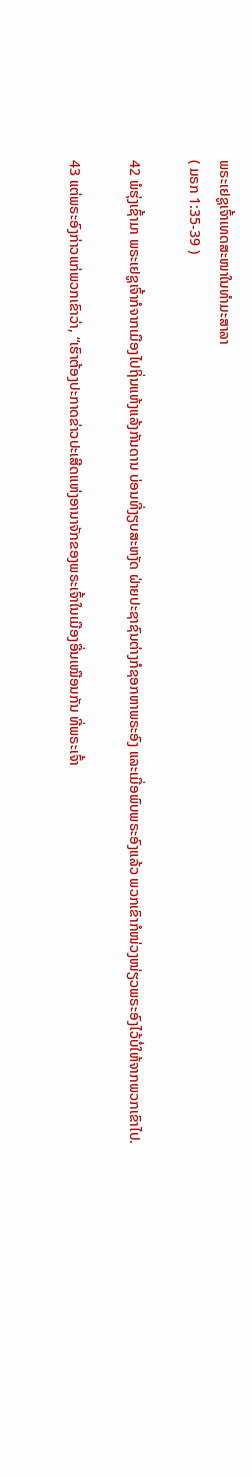ພຣະເຢຊູເຈົ້າເທດສະໜາໃນທຳມະສາລາ
( ມຣກ 1:35-39 )

42 ພໍຮຸ່ງເຊົ້າມາ ພຣະເຢຊູເຈົ້າກໍຈາກເມືອງໄປຖິ່ນແຫ້ງແລ້ງກັນດານ ບ່ອນທີ່ງຽບສະຫງັດ ຝ່າຍປະຊາຊົນຕ່າງກໍຊອກຫາພຣະອົງ ແລະເມື່ອພົບພຣະອົງແລ້ວ ພວກເຂົາກໍໜ່ວງໜ່ຽວພຣະອົງໄວ້ບໍ່ໃຫ້ຈາກພວກເຂົາໄປ.

43 ແຕ່ພຣະອົງກ່າວແກ່ພວກເຂົາວ່າ, “ເຮົາຕ້ອງປະກາດຂ່າວປະເສີດແຫ່ງອານາຈັກຂອງພຣະເຈົ້າໃນເມືອງອື່ນເໝືອນກັນ ທີ່ພຣະເຈົ້າ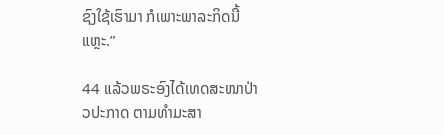ຊົງໃຊ້ເຮົາມາ ກໍເພາະພາລະກິດນີ້ແຫຼະ.”

44 ແລ້ວພຣະອົງໄດ້ເທດສະໜາປ່າວປະກາດ ຕາມທຳມະສາ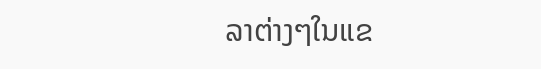ລາຕ່າງໆໃນແຂ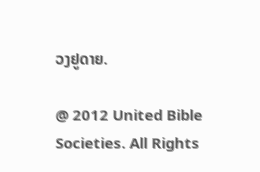ວງຢູດາຍ.

@ 2012 United Bible Societies. All Rights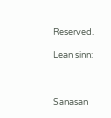Reserved.

Lean sinn:



Sanasan